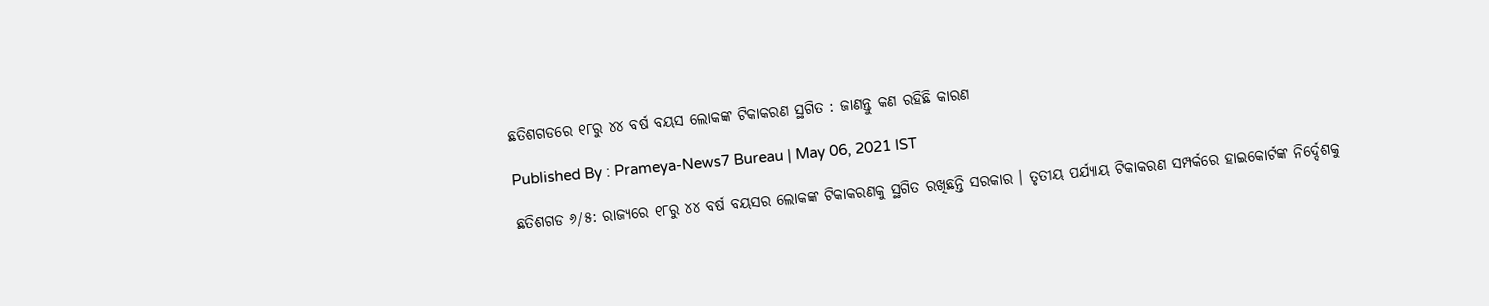ଛତିଶଗଡରେ ୧୮ରୁ ୪୪ ବର୍ଷ ବୟସ ଲୋକଙ୍କ ଟିକାକରଣ ସ୍ଥଗିତ : ଜାଣନ୍ତୁ କଣ ରହିଛି କାରଣ

Published By : Prameya-News7 Bureau | May 06, 2021 IST

ଛତିଶଗଡ ୬/୫: ରାଜ୍ୟରେ ୧୮ରୁ ୪୪ ବର୍ଷ ବୟସର ଲୋକଙ୍କ ଟିକାକରଣକୁ ସ୍ଥଗିତ ରଖିଛନ୍ତି ସରକାର । ତୃତୀୟ ପର୍ଯ୍ୟାୟ ଟିକାକରଣ ସମ୍ପର୍କରେ ହାଇକୋର୍ଟଙ୍କ ନିର୍ଦ୍ଦେଶକୁ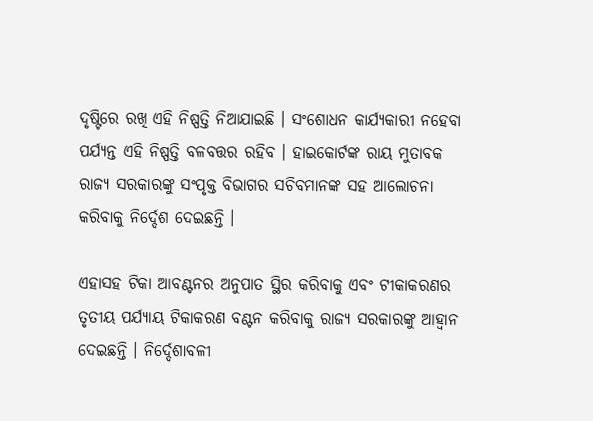ଦୃଷ୍ଟିରେ ରଖି ଏହି ନିଷ୍ପତ୍ତି ନିଆଯାଇଛି । ସଂଶୋଧନ କାର୍ଯ୍ୟକାରୀ ନହେବା ପର୍ଯ୍ୟନ୍ତ ଏହି ନିଷ୍ପତ୍ତି ବଳବତ୍ତର ରହିବ । ହାଇକୋର୍ଟଙ୍କ ରାୟ ମୁତାବକ ରାଜ୍ୟ ସରକାରଙ୍କୁ ସଂପୃକ୍ତ ବିଭାଗର ସଚିବମାନଙ୍କ ସହ ଆଲୋଚନା କରିବାକୁ ନିର୍ଦ୍ଦେଶ ଦେଇଛନ୍ତି ।

ଏହାସହ ଟିକା ଆବଣ୍ଟନର ଅନୁପାତ ସ୍ଥିର କରିବାକୁ ଏବଂ ଟୀକାକରଣର ତୃତୀୟ ପର୍ଯ୍ୟାୟ ଟିକାକରଣ ବଣ୍ଟନ କରିବାକୁ ରାଜ୍ୟ ସରକାରଙ୍କୁ ଆହ୍ୱାନ ଦେଇଛନ୍ତି । ନିର୍ଦ୍ଦେଶାବଳୀ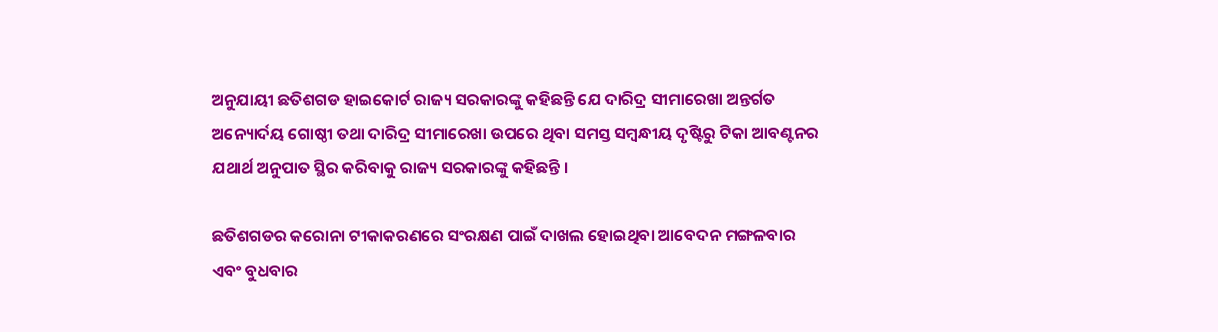ଅନୁଯାୟୀ ଛତିଶଗଡ ହାଇକୋର୍ଟ ରାଜ୍ୟ ସରକାରଙ୍କୁ କହିଛନ୍ତି ଯେ ଦାରିଦ୍ର ସୀମାରେଖା ଅନ୍ତର୍ଗତ ଅନ୍ୟୋର୍ଦୟ ଗୋଷ୍ଠୀ ତଥା ଦାରିଦ୍ର ସୀମାରେଖା ଉପରେ ଥିବା ସମସ୍ତ ସମ୍ବନ୍ଧୀୟ ଦୃଷ୍ଟିରୁ ଟିକା ଆବଣ୍ଟନର ଯଥାର୍ଥ ଅନୁପାତ ସ୍ଥିର କରିବାକୁ ରାଜ୍ୟ ସରକାରଙ୍କୁ କହିଛନ୍ତି ।

ଛତିଶଗଡର କରୋନା ଟୀକାକରଣରେ ସଂରକ୍ଷଣ ପାଇଁ ଦାଖଲ ହୋଇଥିବା ଆବେଦନ ମଙ୍ଗଳବାର ଏବଂ ବୁଧବାର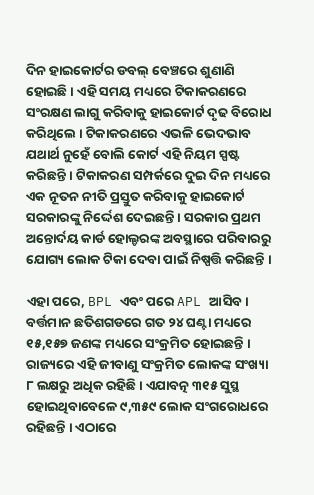ଦିନ ହାଇକୋର୍ଟର ଡବଲ୍ ବେଞ୍ଚରେ ଶୁଣାଣି ହୋଇଛି । ଏହି ସମୟ ମଧ୍ୟରେ ଟିକାକରଣରେ ସଂରକ୍ଷଣ ଲାଗୁ କରିବାକୁ ହାଇକୋର୍ଟ ଦୃଢ ବିରୋଧ କରିଥିଲେ । ଟିକାକରଣରେ ଏଭଳି ଭେଦଭାବ ଯଥାର୍ଥ ନୁହେଁ ବୋଲି କୋର୍ଟ ଏହି ନିୟମ ସ୍ପଷ୍ଟ କରିଛନ୍ତି । ଟିକାକରଣ ସମ୍ପର୍କରେ ଦୁଇ ଦିନ ମଧ୍ୟରେ ଏକ ନୂତନ ନୀତି ପ୍ରସ୍ତୁତ କରିବାକୁ ହାଇକୋର୍ଟ ସରକାରଙ୍କୁ ନିର୍ଦ୍ଦେଶ ଦେଇଛନ୍ତି । ସରକାର ପ୍ରଥମ ଅନ୍ତୋର୍ଦୟ କାର୍ଡ ହୋଲ୍ଡରଙ୍କ ଅବସ୍ଥାରେ ପରିବାରରୁ ଯୋଗ୍ୟ ଲୋକ ଟିକା ଦେବା ପାଇଁ ନିଷ୍ପତ୍ତି କରିଛନ୍ତି ।

ଏହା ପରେ, BPL ଏବଂ ପରେ APL ଆସିବ । ବର୍ତ୍ତମାନ ଛତିଶଗଡରେ ଗତ ୨୪ ଘଣ୍ଟା ମଧ୍ୟରେ ୧୫,୧୫୭ ଜଣଙ୍କ ମଧ୍ୟରେ ସଂକ୍ରମିତ ହୋଇଛନ୍ତି । ରାଜ୍ୟରେ ଏହି ଜୀବାଣୁ ସଂକ୍ରମିତ ଲୋକଙ୍କ ସଂଖ୍ୟା ୮ ଲକ୍ଷରୁ ଅଧିକ ରହିଛି । ଏଯାବତ୍ନ ୩୧୫ ସୁସ୍ଥ ହୋଇଥିବାବେଳେ ୯,୩୫୯ ଲୋକ ସଂଗରୋଧରେ ରହିଛନ୍ତି । ଏଠାରେ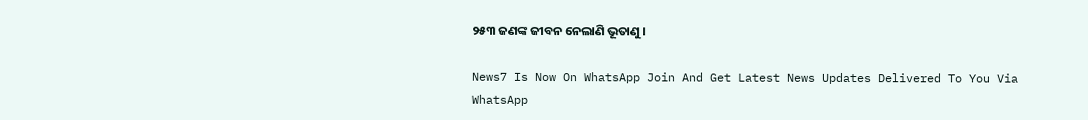୨୫୩ ଜଣଙ୍କ ଜୀବନ ନେଲାଣି ଭୂତାଣୁ ।

News7 Is Now On WhatsApp Join And Get Latest News Updates Delivered To You Via WhatsApp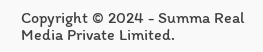Copyright © 2024 - Summa Real Media Private Limited.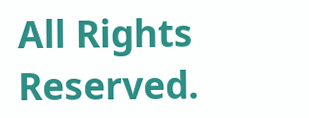All Rights Reserved.